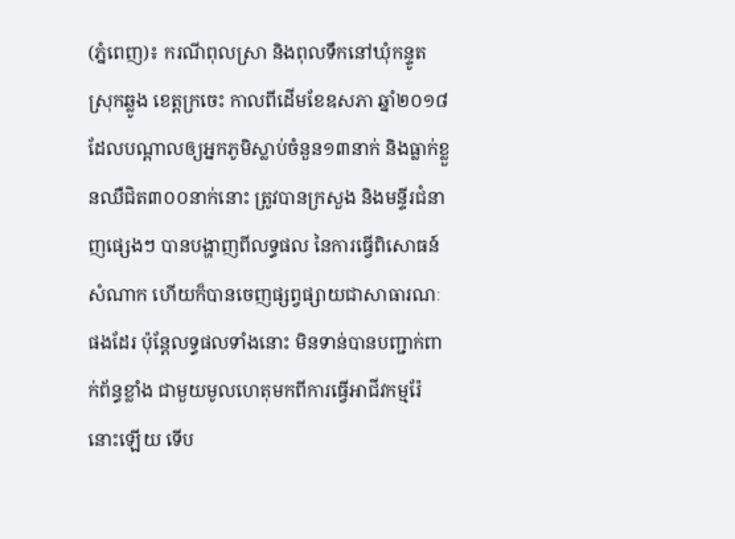(ភ្នំពេញ)៖ ករណីពុលស្រា និងពុលទឹកនៅឃុំកន្ទូត ស្រុកឆ្លូង ខេត្តក្រចេះ កាលពីដើមខែឧសភា ឆ្នាំ២០១៨ ដែលបណ្ដាលឲ្យអ្នកភូមិស្លាប់ចំនួន១៣នាក់ និងធ្លាក់ខ្លួនឈឺជិត៣០០នាក់នោះ ត្រូវបានក្រសួង និងមន្ទីរជំនាញផ្សេងៗ បានបង្ហាញពីលទ្ធផល នៃការធ្វើពិសោធន៍សំណាក ហើយក៏បានចេញផ្សព្វផ្សាយជាសាធារណៈផងដែរ ប៉ុន្ដែលទ្ធផលទាំងនោះ មិនទាន់បានបញ្ជាក់ពាក់ព័ន្ធខ្លាំង ជាមួយមូលហេតុមកពីការធ្វើអាជីវកម្មរ៉ែនោះឡើយ ទើប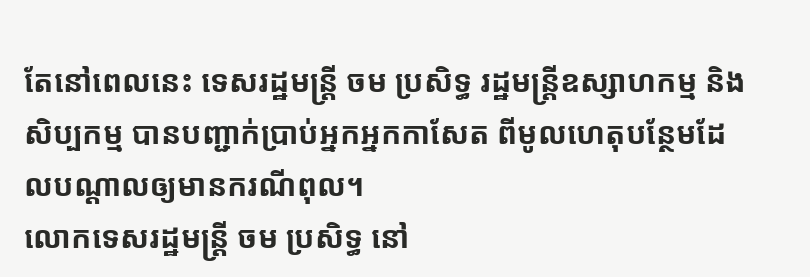តែនៅពេលនេះ ទេសរដ្ឋមន្ដ្រី ចម ប្រសិទ្ធ រដ្ឋមន្ដ្រីឧស្សាហកម្ម និងសិប្បកម្ម បានបញ្ជាក់ប្រាប់អ្នកអ្នកកាសែត ពីមូលហេតុបន្ថែមដែលបណ្ដាលឲ្យមានករណីពុល។
លោកទេសរដ្ឋមន្ដ្រី ចម ប្រសិទ្ធ នៅ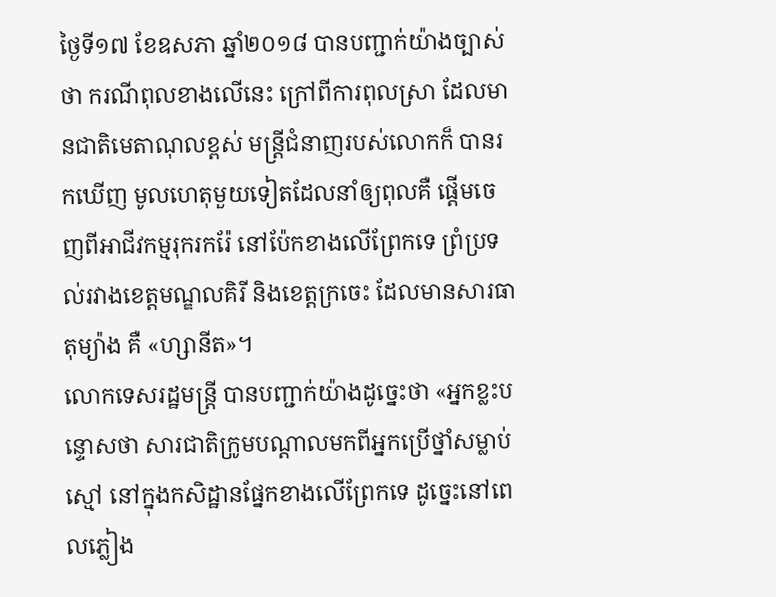ថ្ងៃទី១៧ ខែឧសភា ឆ្នាំ២០១៨ បានបញ្ជាក់យ៉ាងច្បាស់ថា ករណីពុលខាងលើនេះ ក្រៅពីការពុលស្រា ដែលមានជាតិមេតាណុលខ្ពស់ មន្ដ្រីជំនាញរបស់លោកក៏ បានរកឃើញ មូលហេតុមួយទៀតដែលនាំឲ្យពុលគឺ ផ្ដើមចេញពីអាជីវកម្មរុករករ៉ែ នៅប៉ែកខាងលើព្រែកទេ ព្រំប្រទល់រវាងខេត្តមណ្ឌលគិរី និងខេត្តក្រចេះ ដែលមានសារធាតុម្យ៉ាង គឺ «ហ្សានីត»។
លោកទេសរដ្ឋមន្ដ្រី បានបញ្ជាក់យ៉ាងដូច្នេះថា «អ្នកខ្លះបន្ទោសថា សារជាតិក្រូមបណ្ដាលមកពីអ្នកប្រើថ្នាំសម្លាប់ស្មៅ នៅក្នុងកសិដ្ឋានផ្នែកខាងលើព្រែកទេ ដូច្នេះនៅពេលភ្លៀង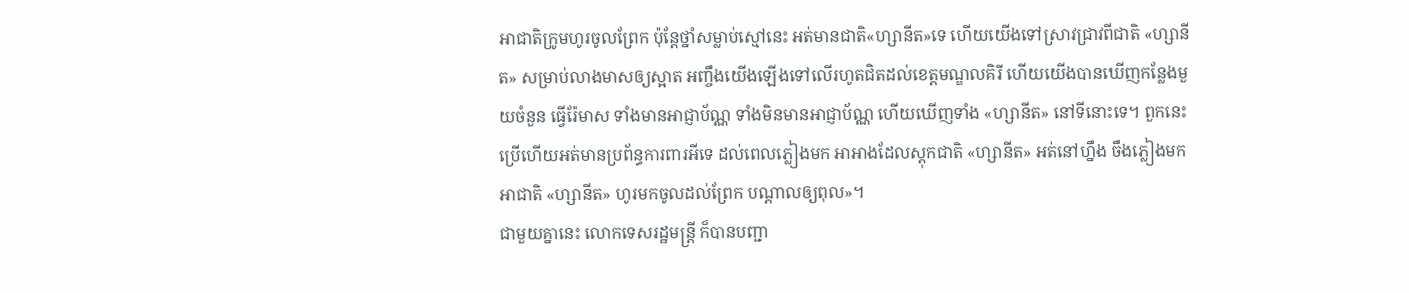អាជាតិក្រូមហូរចូលព្រែក ប៉ុន្ដែថ្នាំសម្លាប់ស្មៅនេះ អត់មានជាតិ«ហ្សានីត»ទេ ហើយយើងទៅស្រាវជ្រាវពីជាតិ «ហ្សានីត» សម្រាប់លាងមាសឲ្យស្អាត អញ្ចឹងយើងឡើងទៅលើរហូតជិតដល់ខេត្តមណ្ឌលគិរី ហើយយើងបានឃើញកន្លែងមួយចំនួន ធ្វើរ៉ែមាស ទាំងមានអាជ្ញាប័ណ្ណ ទាំងមិនមានអាជ្ញាប័ណ្ណ ហើយឃើញទាំង «ហ្សានីត» នៅទីនោះទេ។ ពួកនេះប្រើហើយអត់មានប្រព័ន្ធការពារអីទេ ដល់ពេលភ្លៀងមក អាអាងដែលស្ដុកជាតិ «ហ្សានីត» អត់នៅហ្នឹង ចឹងភ្លៀងមកអាជាតិ «ហ្សានីត» ហូរមកចូលដល់ព្រែក បណ្ដាលឲ្យពុល»។
ជាមួយគ្នានេះ លោកទេសរដ្ឋមន្ដ្រី ក៏បានបញ្ជា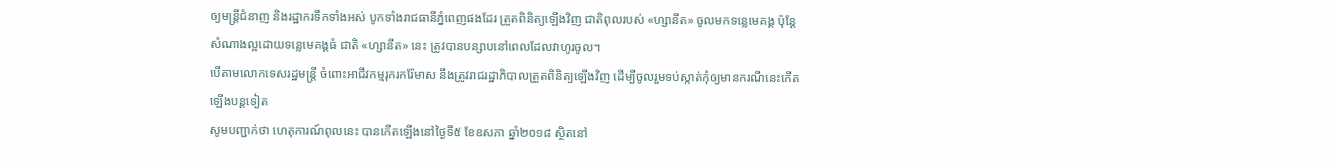ឲ្យមន្ដ្រីជំនាញ និងរដ្ឋាករទឹកទាំងអស់ បូកទាំងរាជធានីភ្នំពេញផងដែរ ត្រួតពិនិត្យឡើងវិញ ជាតិពុលរបស់ «ហ្សានីត» ចូលមកទន្លេមេគង្គ ប៉ុន្ដែសំណាងល្អដោយទន្លេមេគង្គធំ ជាតិ «ហ្សានីត» នេះ ត្រូវបានបន្សាបនៅពេលដែលវាហូរចូល។
បើតាមលោកទេសរដ្ឋមន្ដ្រី ចំពោះអាជីវកម្មរុករករ៉ែមាស នឹងត្រូវរាជរដ្ឋាភិបាលត្រួតពិនិត្យឡើងវិញ ដើម្បីចូលរួមទប់ស្កាត់កុំឲ្យមានករណីនេះកើតឡើងបន្ដទៀត
សូមបញ្ជាក់ថា ហេតុការណ៍ពុលនេះ បានកើតឡើងនៅថ្ងៃទី៥ ខែឧសភា ឆ្នាំ២០១៨ ស្ថិតនៅ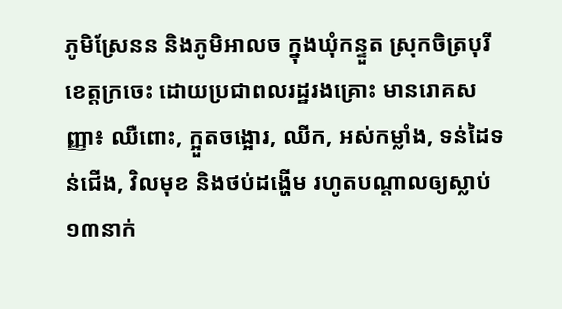ភូមិស្រែនន និងភូមិអាលច ក្នុងឃុំកន្ទួត ស្រុកចិត្របុរី ខេត្តក្រចេះ ដោយប្រជាពលរដ្ឋរងគ្រោះ មានរោគសញ្ញា៖ ឈឺពោះ, ក្អួតចង្អោរ, ឈីក, អស់កម្លាំង, ទន់ដៃទន់ជើង, វិលមុខ និងថប់ដង្ហើម រហូតបណ្តាលឲ្យស្លាប់១៣នាក់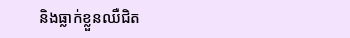និងធ្លាក់ខ្លួនឈឺជិត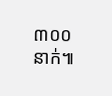៣០០នាក់៕